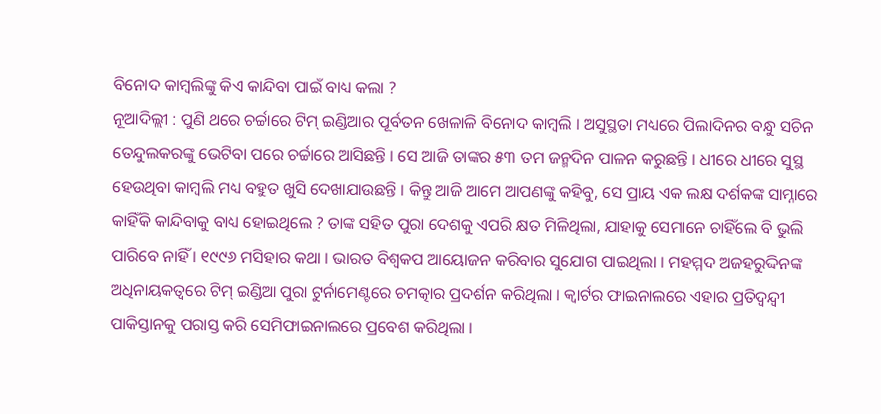ବିନୋଦ କାମ୍ବଲିଙ୍କୁ କିଏ କାନ୍ଦିବା ପାଇଁ ବାଧ୍ୟ କଲା ?
ନୂଆଦିଲ୍ଲୀ : ପୁଣି ଥରେ ଚର୍ଚ୍ଚାରେ ଟିମ୍ ଇଣ୍ଡିଆର ପୂର୍ବତନ ଖେଳାଳି ବିନୋଦ କାମ୍ବଲି । ଅସୁସ୍ଥତା ମଧ୍ୟରେ ପିଲାଦିନର ବନ୍ଧୁ ସଚିନ ତେନ୍ଦୁଲକରଙ୍କୁ ଭେଟିବା ପରେ ଚର୍ଚ୍ଚାରେ ଆସିଛନ୍ତି । ସେ ଆଜି ତାଙ୍କର ୫୩ ତମ ଜନ୍ମଦିନ ପାଳନ କରୁଛନ୍ତି । ଧୀରେ ଧୀରେ ସୁସ୍ଥ ହେଉଥିବା କାମ୍ବଲି ମଧ୍ୟ ବହୁତ ଖୁସି ଦେଖାଯାଉଛନ୍ତି । କିନ୍ତୁ ଆଜି ଆମେ ଆପଣଙ୍କୁ କହିବୁ, ସେ ପ୍ରାୟ ଏକ ଲକ୍ଷ ଦର୍ଶକଙ୍କ ସାମ୍ନାରେ କାହିଁକି କାନ୍ଦିବାକୁ ବାଧ୍ୟ ହୋଇଥିଲେ ? ତାଙ୍କ ସହିତ ପୁରା ଦେଶକୁ ଏପରି କ୍ଷତ ମିଳିଥିଲା, ଯାହାକୁ ସେମାନେ ଚାହିଁଲେ ବି ଭୁଲି ପାରିବେ ନାହିଁ । ୧୯୯୬ ମସିହାର କଥା । ଭାରତ ବିଶ୍ବକପ ଆୟୋଜନ କରିବାର ସୁଯୋଗ ପାଇଥିଲା । ମହମ୍ମଦ ଅଜହରୁଦ୍ଦିନଙ୍କ ଅଧିନାୟକତ୍ୱରେ ଟିମ୍ ଇଣ୍ଡିଆ ପୁରା ଟୁର୍ନାମେଣ୍ଟରେ ଚମତ୍କାର ପ୍ରଦର୍ଶନ କରିଥିଲା । କ୍ୱାର୍ଟର ଫାଇନାଲରେ ଏହାର ପ୍ରତିଦ୍ୱନ୍ଦ୍ୱୀ ପାକିସ୍ତାନକୁ ପରାସ୍ତ କରି ସେମିଫାଇନାଲରେ ପ୍ରବେଶ କରିଥିଲା ।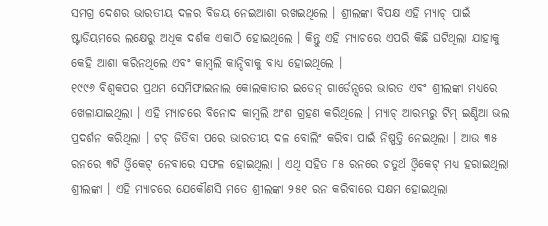ସମଗ୍ର ଦେଶର ଭାରତୀୟ ଦଳର ବିଜୟ ନେଇଆଶା ରଖଇଥିଲେ । ଶ୍ରୀଲଙ୍କା ବିପକ୍ଷ ଏହି ମ୍ୟାଚ୍ ପାଇଁ ଷ୍ଟାଡିୟମରେ ଲକ୍ଷେରୁ ଅଧିକ ଦର୍ଶକ ଏକାଠି ହୋଇଥିଲେ । କିନ୍ତୁ ଏହି ମ୍ୟାଚରେ ଏପରି କିଛି ଘଟିଥିଲା ଯାହାକୁ କେହି ଆଶା କରିନଥିଲେ ଏବଂ କାମ୍ବଲି କାନ୍ଦିବାକୁ ବାଧ୍ୟ ହୋଇଥିଲେ ।
୧୯୯୬ ବିଶ୍ୱକପର ପ୍ରଥମ ସେମିଫାଇନାଲ କୋଲକାତାର ଇଡେନ୍ ଗାର୍ଡେନ୍ସରେ ଭାରତ ଏବଂ ଶ୍ରୀଲଙ୍କା ମଧ୍ୟରେ ଖେଳାଯାଇଥିଲା । ଏହି ମ୍ୟାଚରେ ବିନୋଦ କାମ୍ବଲି ଅଂଶ ଗ୍ରହଣ କରିଥିଲେ । ମ୍ୟାଚ୍ ଆରମ୍ଭରୁ ଟିମ୍ ଇଣ୍ଡିଆ ଭଲ ପ୍ରଦର୍ଶନ କରିଥିଲା । ଟଚ୍ ଜିତିବା ପରେ ଭାରତୀୟ ଦଳ ବୋଲିଂ କରିବା ପାଇଁ ନିଷ୍ପତ୍ତି ନେଇଥିଲା । ଆଉ ୩୫ ରନରେ ୩ଟି ଓ୍ବିକେଟ୍ ନେବାରେ ସଫଳ ହୋଇଥିଲା । ଏଥି ସହିତ ୮୫ ରନରେ ଚତୁର୍ଥ ଓ୍ବିକେଟ୍ ମଧ୍ୟ ହରାଇଥିଲା ଶ୍ରୀଲଙ୍କା । ଏହି ମ୍ୟାଚରେ ଯେକୌଣସି ମତେ ଶ୍ରୀଲଙ୍କା ୨୫୧ ରନ କରିବାରେ ସକ୍ଷମ ହୋଇଥିଲା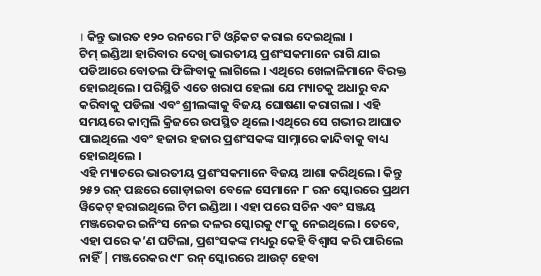। କିନ୍ତୁ ଭାରତ ୧୨୦ ରନରେ ୮ଟି ଓ୍ବିକେଟ କରାଇ ଦେଇଥିଲା ।
ଟିମ୍ ଇଣ୍ଡିଆ ହାରିବାର ଦେଖି ଭାରତୀୟ ପ୍ରଶଂସକମାନେ ରାଗି ଯାଇ ପଡିଆରେ ବୋତଲ ଫିଙ୍ଗିବାକୁ ଲାଗିଲେ । ଏଥିରେ ଖେଳାଳିମାନେ ବିରକ୍ତ ହୋଇଥିଲେ। ପରିସ୍ଥିତି ଏତେ ଖରାପ ହେଲା ଯେ ମ୍ୟାଚକୁ ଅଧାରୁ ବନ୍ଦ କରିବାକୁ ପଡିଲା ଏବଂ ଶ୍ରୀଲଙ୍କାକୁ ବିଜୟ ଘୋଷଣା କରାଗଲା । ଏହି ସମୟରେ କାମ୍ବଲି କ୍ରିଜରେ ଉପସ୍ଥିତ ଥିଲେ ।ଏଥିରେ ସେ ଗଭୀର ଆଘାତ ପାଇଥିଲେ ଏବଂ ହଜାର ହଜାର ପ୍ରଶଂସକଙ୍କ ସାମ୍ନାରେ କାନ୍ଦିବାକୁ ବାଧ୍ୟ ହୋଇଥିଲେ ।
ଏହି ମ୍ୟାଚରେ ଭାରତୀୟ ପ୍ରଶଂସକମାନେ ବିଜୟ ଆଶା କରିଥିଲେ। କିନ୍ତୁ ୨୫୨ ରନ୍ ପଛରେ ଗୋଡ଼ାଇବା ବେଳେ ସେମାନେ ୮ ରନ ସ୍କୋରରେ ପ୍ରଥମ ୱିକେଟ୍ ହରାଇଥିଲେ ଟିମ ଇଣ୍ଡିଆ । ଏହା ପରେ ସଚିନ ଏବଂ ସଞ୍ଜୟ ମଞ୍ଜରେକର ଇନିଂସ ନେଇ ଦଳର ସ୍କୋରକୁ ୯୮କୁ ନେଇଥିଲେ। ତେବେ, ଏହା ପରେ କ’ଣ ଘଟିଲା, ପ୍ରଶଂସକଙ୍କ ମଧ୍ୟରୁ କେହି ବିଶ୍ୱାସ କରି ପାରିଲେ ନାହିଁ | ମଞ୍ଜରେକର ୯୮ ରନ୍ ସ୍କୋରରେ ଆଉଟ୍ ହେବା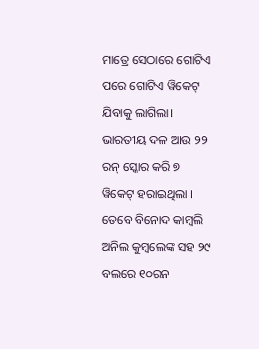ମାତ୍ରେ ସେଠାରେ ଗୋଟିଏ ପରେ ଗୋଟିଏ ୱିକେଟ୍ ଯିବାକୁ ଲାଗିଲା। ଭାରତୀୟ ଦଳ ଆଉ ୨୨ ରନ୍ ସ୍କୋର କରି ୭ ୱିକେଟ୍ ହରାଇଥିଲା ।
ତେବେ ବିନୋଦ କାମ୍ବଲି ଅନିଲ କୁମ୍ବଲେଙ୍କ ସହ ୨୯ ବଲରେ ୧୦ରନ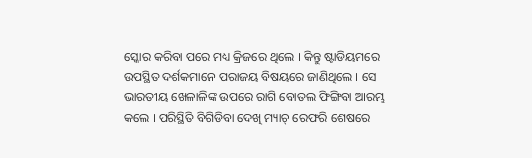ସ୍କୋର କରିବା ପରେ ମଧ୍ୟ କ୍ରିଜରେ ଥିଲେ । କିନ୍ତୁ ଷ୍ଟାଡିୟମରେ ଉପସ୍ଥିତ ଦର୍ଶକମାନେ ପରାଜୟ ବିଷୟରେ ଜାଣିଥିଲେ । ସେ ଭାରତୀୟ ଖେଳାଳିଙ୍କ ଉପରେ ରାଗି ବୋତଲ ଫିଙ୍ଗିବା ଆରମ୍ଭ କଲେ । ପରିସ୍ଥିତି ବିଗିଡିବା ଦେଖି ମ୍ୟାଚ୍ ରେଫରି ଶେଷରେ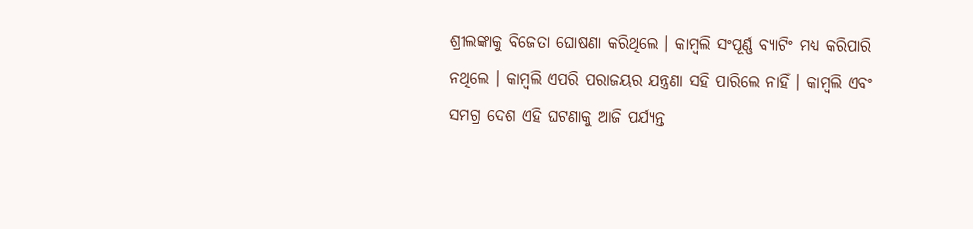ଶ୍ରୀଲଙ୍କାକୁ ବିଜେତା ଘୋଷଣା କରିଥିଲେ । କାମ୍ବଲି ସଂପୂର୍ଣ୍ଣ ବ୍ୟାଟିଂ ମଧ୍ୟ କରିପାରି ନଥିଲେ । କାମ୍ବଲି ଏପରି ପରାଜୟର ଯନ୍ତ୍ରଣା ସହି ପାରିଲେ ନାହିଁ । କାମ୍ବଲି ଏବଂ ସମଗ୍ର ଦେଶ ଏହି ଘଟଣାକୁ ଆଜି ପର୍ଯ୍ୟନ୍ତ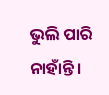ଭୁଲି ପାରି ନାହାଁନ୍ତି ।